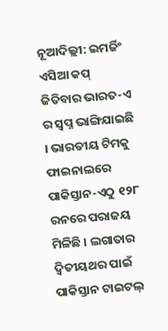ନୂଆଦିଲ୍ଲୀ: ଇମର୍ଜିଂ ଏସିଆ କପ୍ ଜିତିବାର ଭାରତ-ଏ ର ସ୍ୱପ୍ନ ଭାଙ୍ଗିଯାଇଛି । ଭାରତୀୟ ଟିମକୁ ଫାଇନାଲରେ ପାକିସ୍ତାନ-ଏଠୁ ୧୨୮ ରନରେ ପରାଜୟ ମିଳିଛି । ଲଗାତାର ଦ୍ୱିତୀୟଥର ପାଇଁ ପାକିସ୍ତାନ ଟାଇଟଲ୍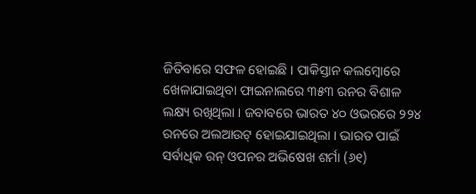ଜିତିବାରେ ସଫଳ ହୋଇଛି । ପାକିସ୍ତାନ କଲମ୍ବୋରେ ଖେଳାଯାଇଥିବା ଫାଇନାଲରେ ୩୫୩ ରନର ବିଶାଳ ଲକ୍ଷ୍ୟ ରଖିଥିଲା । ଜବାବରେ ଭାରତ ୪୦ ଓଭରରେ ୨୨୪ ରନରେ ଅଲଆଉଟ୍ ହୋଇଯାଇଥିଲା । ଭାରତ ପାଇଁ ସର୍ବାଧିକ ରନ୍ ଓପନର ଅଭିଷେଖ ଶର୍ମା (୬୧)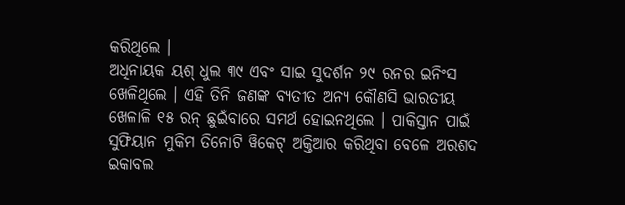କରିଥିଲେ ।
ଅଧିନାୟକ ୟଶ୍ ଧୁଲ ୩୯ ଏବଂ ସାଇ ସୁଦର୍ଶନ ୨୯ ରନର ଇନିଂସ ଖେଳିଥିଲେ । ଏହି ତିନି ଜଣଙ୍କ ବ୍ୟତୀତ ଅନ୍ୟ କୌଣସି ଭାରତୀୟ ଖେଳାଳି ୧୫ ରନ୍ ଛୁଇଁବାରେ ସମର୍ଥ ହୋଇନଥିଲେ । ପାକିସ୍ତାନ ପାଇଁ ସୁଫିୟାନ ମୁକିମ ତିନୋଟି ୱିକେଟ୍ ଅକ୍ତିଆର କରିଥିବା ବେଳେ ଅରଶଦ ଇକାବଲ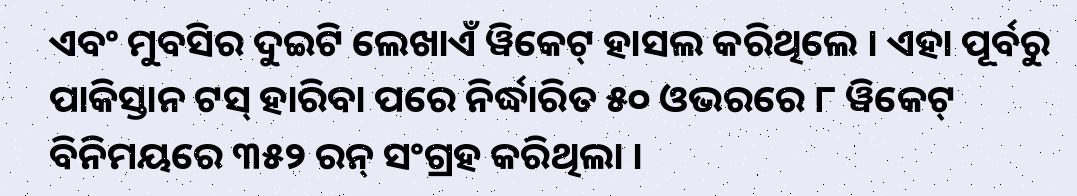ଏବଂ ମୁବସିର ଦୁଇଟି ଲେଖାଏଁ ୱିକେଟ୍ ହାସଲ କରିଥିଲେ । ଏହା ପୂର୍ବରୁ ପାକିସ୍ତାନ ଟସ୍ ହାରିବା ପରେ ନିର୍ଦ୍ଧାରିତ ୫୦ ଓଭରରେ ୮ ୱିକେଟ୍ ବିନିମୟରେ ୩୫୨ ରନ୍ ସଂଗ୍ରହ କରିଥିଲା ।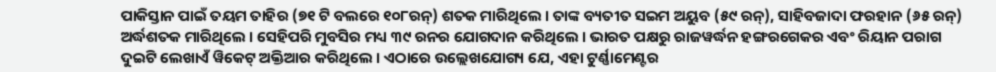ପାକିସ୍ତାନ ପାଇଁ ତୟମ ତାହିର (୭୧ ଟି ବଲରେ ୧୦୮ରନ୍) ଶତକ ମାରିଥିଲେ । ତାଙ୍କ ବ୍ୟତୀତ ସଇମ ଅୟୁବ (୫୯ ରନ୍), ସାହିବଜାଦା ଫରହାନ (୬୫ ରନ୍) ଅର୍ଦ୍ଧଶତକ ମାରିଥିଲେ । ସେହିପରି ମୁବସିର ମଧ୍ୟ ୩୯ ରନର ଯୋଗଦାନ କରିଥିଲେ । ଭାରତ ପକ୍ଷରୁ ରାଜୱର୍ଦ୍ଧନ ହଙ୍ଗରଗେକର ଏବଂ ରିୟାନ ପରାଗ ଦୁଇଟି ଲେଖାଏଁ ୱିକେଟ୍ ଅକ୍ତିଆର କରିଥିଲେ । ଏଠାରେ ଉଲ୍ଲେଖଯୋଗ୍ୟ ଯେ, ଏହା ଟୁର୍ଣ୍ଣାମେଣ୍ଟର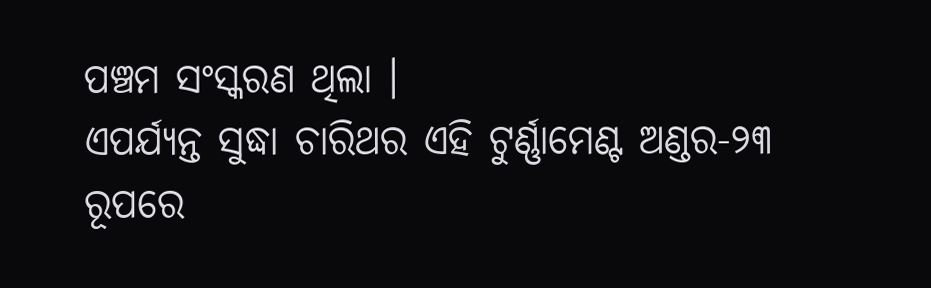ପଞ୍ଚମ ସଂସ୍କରଣ ଥିଲା ।
ଏପର୍ଯ୍ୟନ୍ତ ସୁଦ୍ଧା ଚାରିଥର ଏହି ଟୁର୍ଣ୍ଣାମେଣ୍ଟ ଅଣ୍ଡର-୨୩ ରୂପରେ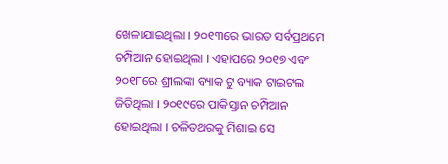ଖେଳାଯାଇଥିଲା । ୨୦୧୩ରେ ଭାରତ ସର୍ବପ୍ରଥମେ ଚମ୍ପିଆନ ହୋଇଥିଲା । ଏହାପରେ ୨୦୧୭ ଏବଂ ୨୦୧୮ରେ ଶ୍ରୀଲଙ୍କା ବ୍ୟାକ ଟୁ ବ୍ୟାକ ଟାଇଟଲ ଜିତିଥିଲା । ୨୦୧୯ରେ ପାକିସ୍ତାନ ଚମ୍ପିଆନ ହୋଇଥିଲା । ଚଳିତଥରକୁ ମିଶାଇ ସେ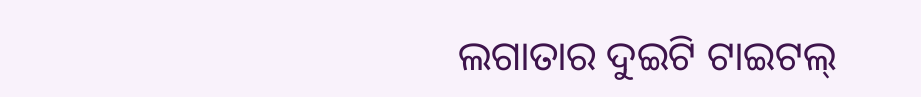ଲଗାତାର ଦୁଇଟି ଟାଇଟଲ୍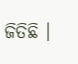ଜିତିଛି ।